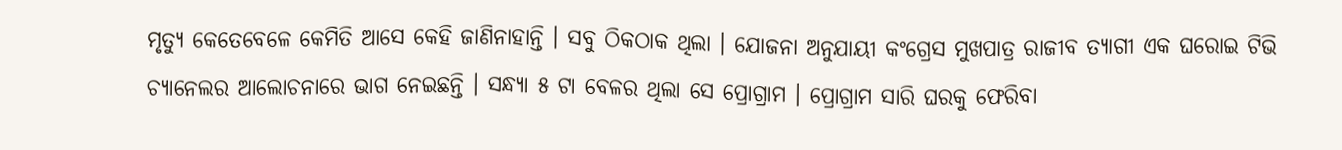ମୃତ୍ୟୁ କେତେବେଳେ କେମିତି ଆସେ କେହି ଜାଣିନାହାନ୍ତି । ସବୁ ଠିକଠାକ ଥିଲା । ଯୋଜନା ଅନୁଯାୟୀ କଂଗ୍ରେସ ମୁଖପାତ୍ର ରାଜୀବ ତ୍ୟାଗୀ ଏକ ଘରୋଇ ଟିଭି ଚ୍ୟାନେଲର ଆଲୋଚନାରେ ଭାଗ ନେଇଛନ୍ତି । ସନ୍ଧ୍ୟା ୫ ଟା ବେଳର ଥିଲା ସେ ପ୍ରୋଗ୍ରାମ । ପ୍ରୋଗ୍ରାମ ସାରି ଘରକୁ ଫେରିବା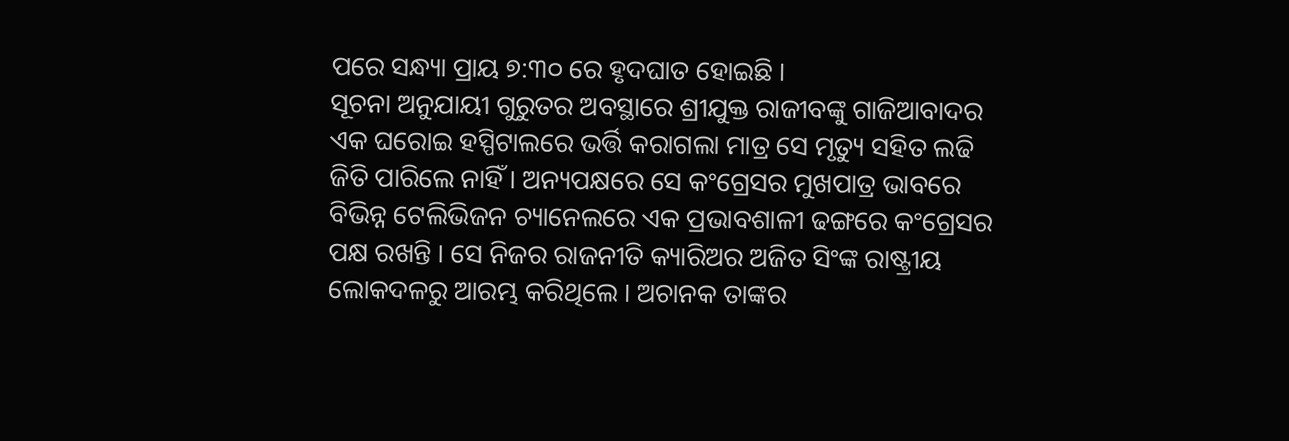ପରେ ସନ୍ଧ୍ୟା ପ୍ରାୟ ୭:୩୦ ରେ ହୃଦଘାତ ହୋଇଛି ।
ସୂଚନା ଅନୁଯାୟୀ ଗୁରୁତର ଅବସ୍ଥାରେ ଶ୍ରୀଯୁକ୍ତ ରାଜୀବଙ୍କୁ ଗାଜିଆବାଦର ଏକ ଘରୋଇ ହସ୍ପିଟାଲରେ ଭର୍ତ୍ତି କରାଗଲା ମାତ୍ର ସେ ମୃତ୍ୟୁ ସହିତ ଲଢି ଜିତି ପାରିଲେ ନାହିଁ । ଅନ୍ୟପକ୍ଷରେ ସେ କଂଗ୍ରେସର ମୁଖପାତ୍ର ଭାବରେ ବିଭିନ୍ନ ଟେଲିଭିଜନ ଚ୍ୟାନେଲରେ ଏକ ପ୍ରଭାବଶାଳୀ ଢଙ୍ଗରେ କଂଗ୍ରେସର ପକ୍ଷ ରଖନ୍ତି । ସେ ନିଜର ରାଜନୀତି କ୍ୟାରିଅର ଅଜିତ ସିଂଙ୍କ ରାଷ୍ଟ୍ରୀୟ ଲୋକଦଳରୁ ଆରମ୍ଭ କରିଥିଲେ । ଅଚାନକ ତାଙ୍କର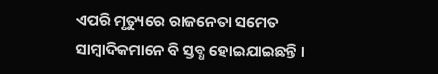ଏପରି ମୃତ୍ୟୁରେ ରାଜନେତା ସମେତ ସାମ୍ବାଦିକମାନେ ବି ସ୍ତବ୍ଧ ହୋଇଯାଇଛନ୍ତି ।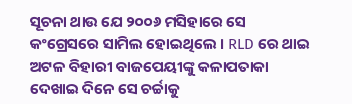ସୂଚନା ଥାଉ ଯେ ୨୦୦୬ ମସିହାରେ ସେ କଂଗ୍ରେସରେ ସାମିଲ ହୋଇଥିଲେ । RLD ରେ ଥାଇ ଅଟଳ ବିହାରୀ ବାଜପେୟୀଙ୍କୁ କଳାପତାକା ଦେଖାଇ ଦିନେ ସେ ଚର୍ଚ୍ଚାକୁ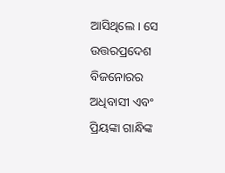ଆସିଥିଲେ । ସେ ଉତ୍ତରପ୍ରଦେଶ ବିଜନୋରର ଅଧିବାସୀ ଏବଂ ପ୍ରିୟଙ୍କା ଗାନ୍ଧିଙ୍କ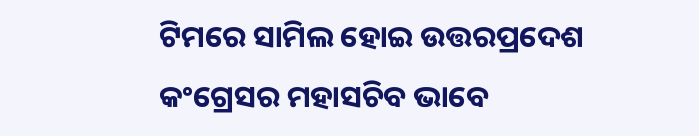ଟିମରେ ସାମିଲ ହୋଇ ଉତ୍ତରପ୍ରଦେଶ କଂଗ୍ରେସର ମହାସଚିବ ଭାବେ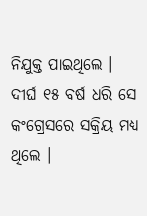ନିଯୁକ୍ତ ପାଇଥିଲେ । ଦୀର୍ଘ ୧୫ ବର୍ଷ ଧରି ସେ କଂଗ୍ରେସରେ ସକ୍ରିୟ ମଧ୍ୟ ଥିଲେ ।